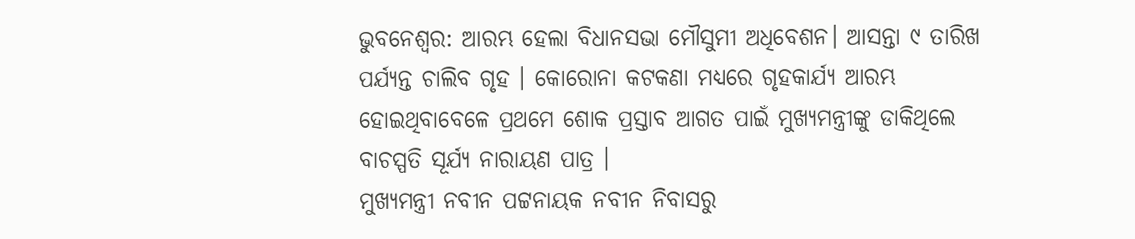ଭୁବନେଶ୍ବର: ଆରମ୍ଭ ହେଲା ବିଧାନସଭା ମୌସୁମୀ ଅଧିବେଶନ। ଆସନ୍ତା ୯ ତାରିଖ ପର୍ଯ୍ୟନ୍ତ ଚାଲିବ ଗୃହ । କୋରୋନା କଟକଣା ମଧ୍ୟରେ ଗୃହକାର୍ଯ୍ୟ ଆରମ୍ଭ ହୋଇଥିବାବେଳେ ପ୍ରଥମେ ଶୋକ ପ୍ରସ୍ତାବ ଆଗତ ପାଇଁ ମୁଖ୍ୟମନ୍ତ୍ରୀଙ୍କୁ ଡାକିଥିଲେ ବାଚସ୍ପତି ସୂର୍ଯ୍ୟ ନାରାୟଣ ପାତ୍ର ।
ମୁଖ୍ୟମନ୍ତ୍ରୀ ନବୀନ ପଟ୍ଟନାୟକ ନବୀନ ନିବାସରୁ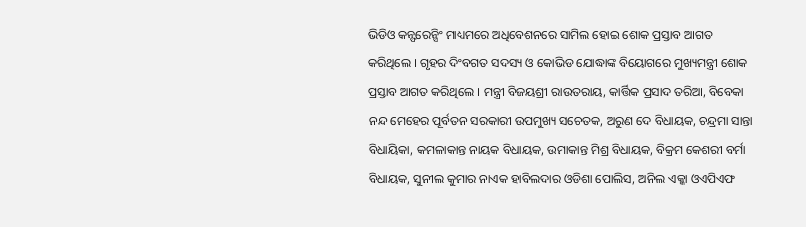ଭିଡିଓ କନ୍ଫରେନ୍ସିଂ ମାଧ୍ୟମରେ ଅଧିବେଶନରେ ସାମିଲ ହୋଇ ଶୋକ ପ୍ରସ୍ତାବ ଆଗତ କରିଥିଲେ । ଗୃହର ଦିଂବଗତ ସଦସ୍ୟ ଓ କୋଭିଡ ଯୋଦ୍ଧାଙ୍କ ବିୟୋଗରେ ମୁଖ୍ୟମନ୍ତ୍ରୀ ଶୋକ ପ୍ରସ୍ତାବ ଆଗତ କରିଥିଲେ । ମନ୍ତ୍ରୀ ବିଜୟଶ୍ରୀ ରାଉତରାୟ, କାର୍ତ୍ତିକ ପ୍ରସାଦ ତରିଆ, ବିବେକା ନନ୍ଦ ମେହେର ପୂର୍ବତନ ସରକାରୀ ଉପମୁଖ୍ୟ ସଚେତକ, ଅରୁଣ ଦେ ବିଧାୟକ, ଚନ୍ଦ୍ରମା ସାନ୍ତା ବିଧାୟିକା, କମଳାକାନ୍ତ ନାୟକ ବିଧାୟକ, ଉମାକାନ୍ତ ମିଶ୍ର ବିଧାୟକ, ବିକ୍ରମ କେଶରୀ ବର୍ମା ବିଧାୟକ, ସୁନୀଲ କୁମାର ନାଏକ ହାବିଲଦାର ଓଡିଶା ପୋଲିସ, ଅନିଲ ଏକ୍କା ଓଏପିଏଫ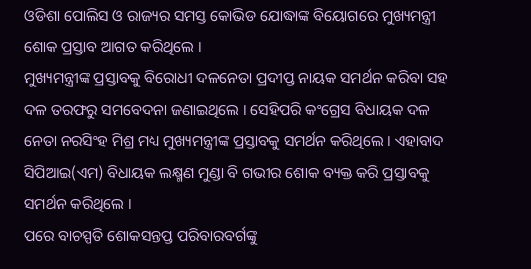ଓଡିଶା ପୋଲିସ ଓ ରାଜ୍ୟର ସମସ୍ତ କୋଭିଡ ଯୋଦ୍ଧାଙ୍କ ବିୟୋଗରେ ମୁଖ୍ୟମନ୍ତ୍ରୀ ଶୋକ ପ୍ରସ୍ତାବ ଆଗତ କରିଥିଲେ ।
ମୁଖ୍ୟମନ୍ତ୍ରୀଙ୍କ ପ୍ରସ୍ତାବକୁ ବିରୋଧୀ ଦଳନେତା ପ୍ରଦୀପ୍ତ ନାୟକ ସମର୍ଥନ କରିବା ସହ ଦଳ ତରଫରୁ ସମବେଦନା ଜଣାଇଥିଲେ । ସେହିପରି କଂଗ୍ରେସ ବିଧାୟକ ଦଳ ନେତା ନରସିଂହ ମିଶ୍ର ମଧ୍ୟ ମୁଖ୍ୟମନ୍ତ୍ରୀଙ୍କ ପ୍ରସ୍ତାବକୁ ସମର୍ଥନ କରିଥିଲେ । ଏହାବାଦ ସିପିଆଇ(ଏମ) ବିଧାୟକ ଲକ୍ଷ୍ମଣ ମୁଣ୍ଡା ବି ଗଭୀର ଶୋକ ବ୍ୟକ୍ତ କରି ପ୍ରସ୍ତାବକୁ ସମର୍ଥନ କରିଥିଲେ ।
ପରେ ବାଚସ୍ପତି ଶୋକସନ୍ତପ୍ତ ପରିବାରବର୍ଗଙ୍କୁ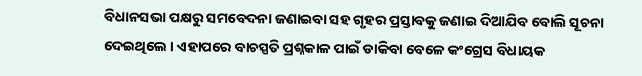ବିଧାନସଭା ପକ୍ଷରୁ ସମବେଦନା ଜଣାଇବା ସହ ଗୃହର ପ୍ରସ୍ତାବକୁ ଜଣାଇ ଦିଆଯିବ ବୋଲି ସୂଚନା ଦେଇଥିଲେ । ଏହାପରେ ବାଚସ୍ପତି ପ୍ରଶ୍ନକାଳ ପାଇଁ ଡାକିବା ବେଳେ କଂଗ୍ରେସ ବିଧାୟକ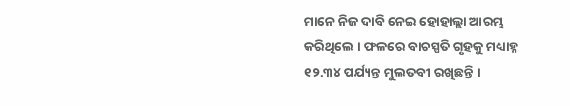ମାନେ ନିଜ ଦାବି ନେଇ ହୋହାଲ୍ଲା ଆରମ୍ଭ କରିଥିଲେ । ଫଳରେ ବାଚସ୍ପତି ଗୃହକୁ ମଧ୍ୟାହ୍ନ ୧୨.୩୪ ପର୍ଯ୍ୟନ୍ତ ମୁଲତବୀ ରଖିଛନ୍ତି ।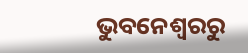ଭୁବନେଶ୍ବରରୁ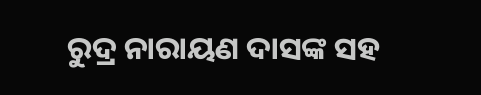ରୁଦ୍ର ନାରାୟଣ ଦାସଙ୍କ ସହ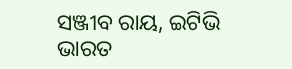ସଞ୍ଜୀବ ରାୟ, ଇଟିଭି ଭାରତ